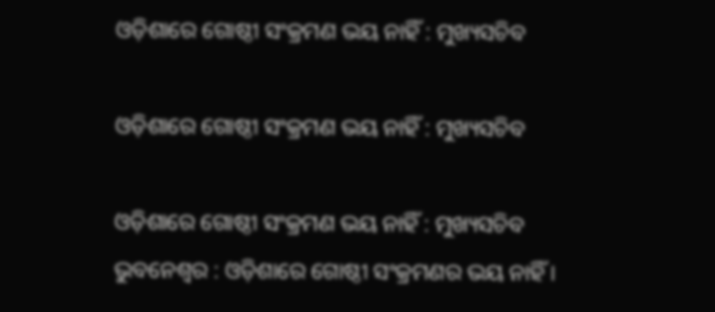ଓଡ଼ିଶାରେ ଗୋଷ୍ଠୀ ସଂକ୍ରମଣ ଭୟ ନାହିଁ : ମୁଖ୍ୟସଚିବ

ଓଡ଼ିଶାରେ ଗୋଷ୍ଠୀ ସଂକ୍ରମଣ ଭୟ ନାହିଁ : ମୁଖ୍ୟସଚିବ

ଓଡ଼ିଶାରେ ଗୋଷ୍ଠୀ ସଂକ୍ରମଣ ଭୟ ନାହିଁ : ମୁଖ୍ୟସଚିବ
ଭୁବନେଶ୍ୱର : ଓଡ଼ିଶାରେ ଗୋଷ୍ଠୀ ସଂକ୍ରମଣର ଭୟ ନାହିଁ ।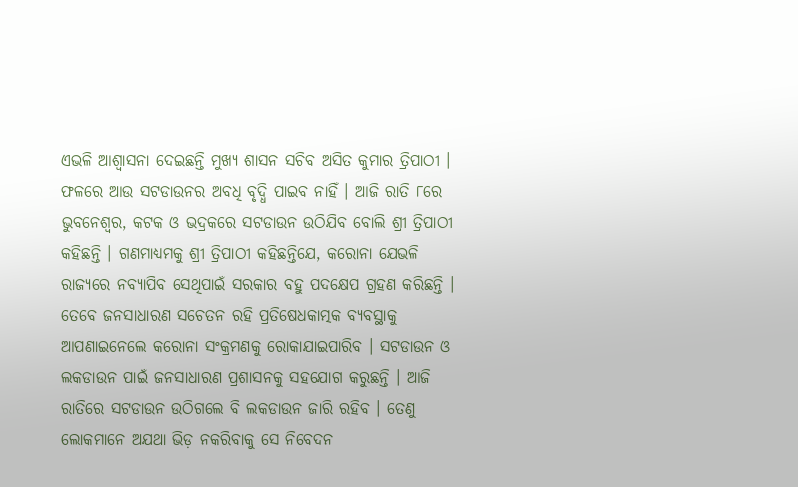ଏଭଳି ଆଶ୍ୱାସନା ଦେଇଛନ୍ତି ମୁଖ୍ୟ ଶାସନ ସଚିବ ଅସିତ କୁମାର ତ୍ରିପାଠୀ । ଫଳରେ ଆଉ ସଟଡାଉନର ଅବଧି ବୃଦ୍ଧି ପାଇବ ନାହିଁ । ଆଜି ରାତି ୮ରେ ଭୁବନେଶ୍ୱର, କଟକ ଓ ଭଦ୍ରକରେ ସଟଡାଉନ ଉଠିଯିବ ବୋଲି ଶ୍ରୀ ତ୍ରିପାଠୀ କହିଛନ୍ତି । ଗଣମାଧ୍ୟମକୁ ଶ୍ରୀ ତ୍ରିପାଠୀ କହିଛନ୍ତିଯେ, କରୋନା ଯେଭଳି ରାଜ୍ୟରେ ନବ୍ୟାପିବ ସେଥିପାଇଁ ସରକାର ବହୁ ପଦକ୍ଷେପ ଗ୍ରହଣ କରିଛନ୍ତି । ତେବେ ଜନସାଧାରଣ ସଚେତନ ରହି ପ୍ରତିଷେଧକାତ୍ମକ ବ୍ୟବସ୍ଥାକୁ ଆପଣାଇନେଲେ କରୋନା ସଂକ୍ରମଣକୁ ରୋକାଯାଇପାରିବ । ସଟଡାଉନ ଓ ଲକଡାଉନ ପାଇଁ ଜନସାଧାରଣ ପ୍ରଶାସନକୁ ସହଯୋଗ କରୁଛନ୍ତି । ଆଜି ରାତିରେ ସଟଡାଉନ ଉଠିଗଲେ ବି ଲକଡାଉନ ଜାରି ରହିବ । ତେଣୁ ଲୋକମାନେ ଅଯଥା ଭିଡ଼ ନକରିବାକୁ ସେ ନିବେଦନ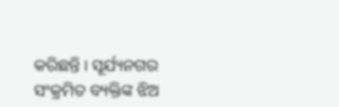କରିଛନ୍ତି । ସୂର୍ଯ୍ୟନଗର ସଂକ୍ରମିତ ବ୍ୟକ୍ତିଙ୍କ ଝିଅ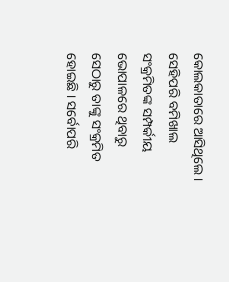କୋଲକାତାରେ ଆସିଥିଲେ । ସେହିପରି ବମିଖାଲ ସଂକ୍ରମିତଙ୍କ ସମ୍ପର୍କୀୟ ଭୋପାଳରେ ଥିବାରୁ ସେଠାରୁ ତାଙ୍କୁ ସଂକ୍ରମିତ ହୋଇଛି । ସର୍ବୋପରି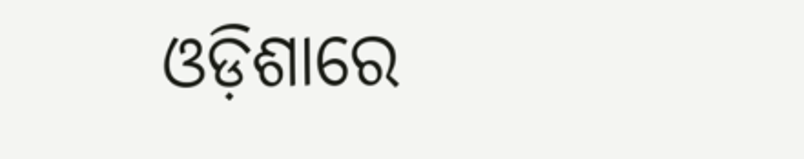ଓଡ଼ିଶାରେ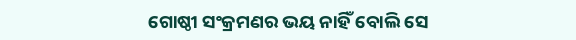ଗୋଷ୍ଠୀ ସଂକ୍ରମଣର ଭୟ ନାହିଁ ବୋଲି ସେ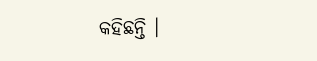କହିଛନ୍ତି ।